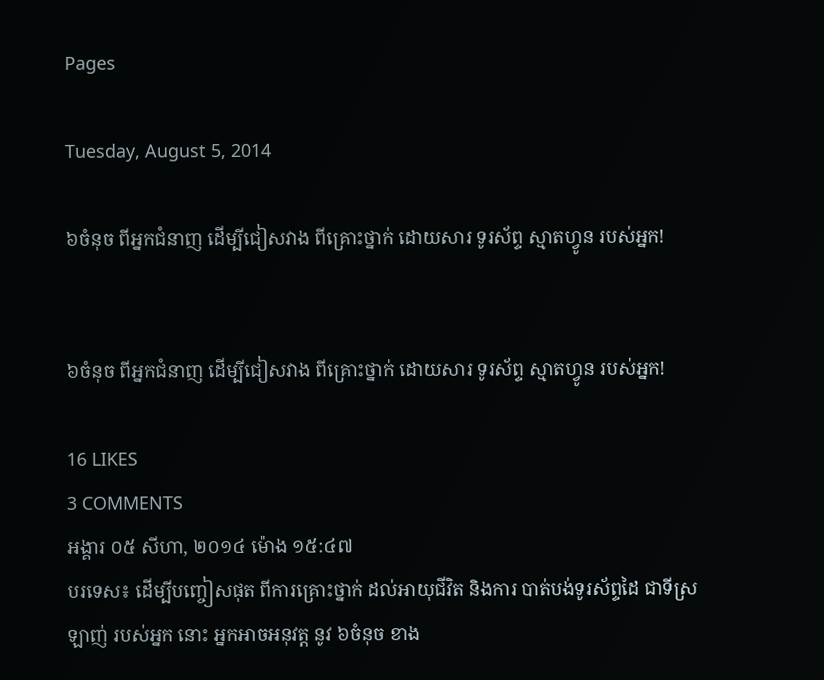Pages

Tuesday, August 5, 2014

៦ចំនុច ពីអ្នកជំនាញ ដើម្បីជៀសវាង ពីគ្រោះថ្នាក់ ដោយសារ ទូរស័ព្ទ ស្មាតហ្វូន របស់អ្នក!


៦ចំនុច ពីអ្នកជំនាញ ដើម្បីជៀសវាង ពីគ្រោះថ្នាក់ ដោយសារ ទូរស័ព្ទ ស្មាតហ្វូន របស់អ្នក!

16 LIKES
3 COMMENTS
អង្គារ ០៥ សីហា, ២០១៤ ម៉ោង ១៥:៤៧
បរទេស៖ ដើម្បីបញ្ចៀសផុត ពីការគ្រោះថ្នាក់ ដល់អាយុជីវិត និងការ បាត់បង់ទូរស័ព្ទដៃ ជាទីស្រឡាញ់ របស់អ្នក នោះ អ្នកអាចអនុវត្ដ នូវ ៦ចំនុច ខាង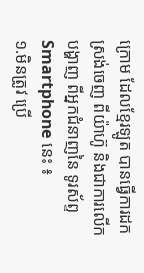ក្រោម ដែលខ្មែរឡូត បានធ្វើការដក ស្រង់ចេញ ពីយ៉ាហ៊ូ និងជាការលើក បង្ហាញ ពីអ្នកជំនាញនៃ ទូរស័ព្ទ Smartphone នេះ ៖
១.មិនត្រូវ ប្រើ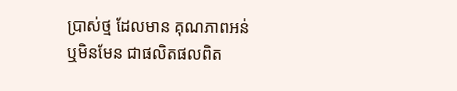ប្រាស់ថ្ម ដែលមាន គុណភាពអន់ ឬមិនមែន ជាផលិតផលពិត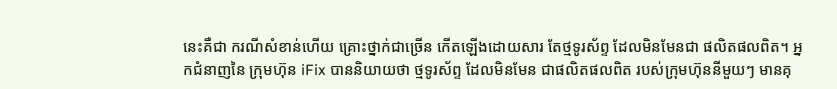នេះគឺជា ករណីសំខាន់ហើយ គ្រោះថ្នាក់ជាច្រើន កើតឡើងដោយសារ តែថ្មទូរស័ព្ទ ដែលមិនមែនជា ផលិតផលពិត។ អ្នកជំនាញនៃ ក្រុមហ៊ុន iFix បាននិយាយថា ថ្មទូរស័ព្ទ ដែលមិនមែន ជាផលិតផលពិត របស់ក្រុមហ៊ុននីមួយៗ មានគុ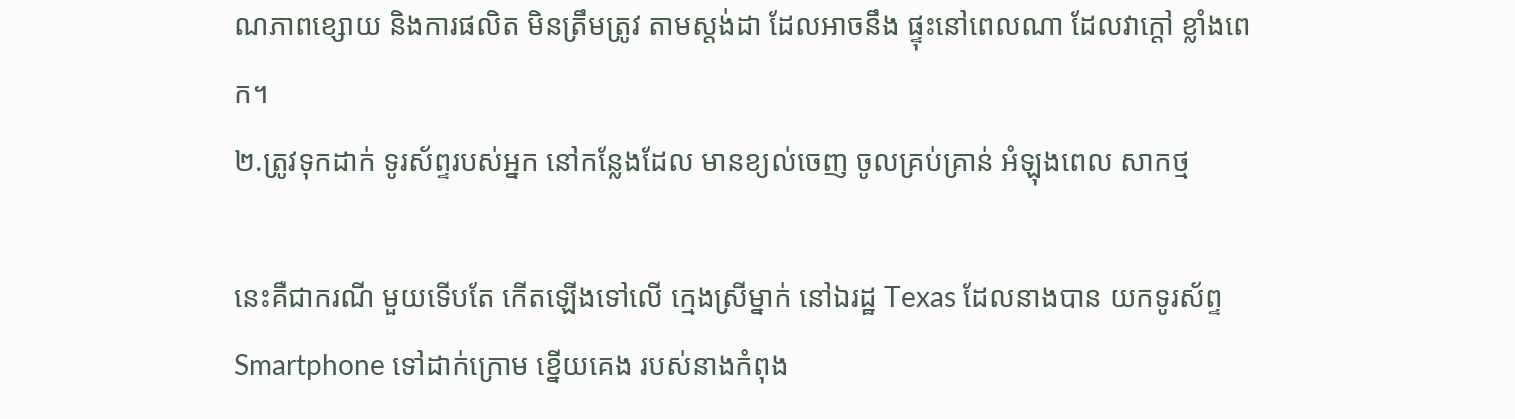ណភាពខ្សោយ និងការផលិត មិនត្រឹមត្រូវ តាមស្តង់ដា ដែលអាចនឹង ផ្ទុះនៅពេលណា ដែលវាក្តៅ ខ្លាំងពេក។
២.ត្រូវទុកដាក់ ទូរស័ព្ទរបស់អ្នក នៅកន្លែងដែល មានខ្យល់ចេញ ចូលគ្រប់គ្រាន់ អំឡុងពេល សាកថ្ម

នេះគឺជាករណី មួយទើបតែ កើតឡើងទៅលើ ក្មេងស្រីម្នាក់ នៅឯរដ្ឋ Texas ដែលនាងបាន យកទូរស័ព្ទ Smartphone ទៅដាក់ក្រោម ខ្នើយគេង របស់នាងកំពុង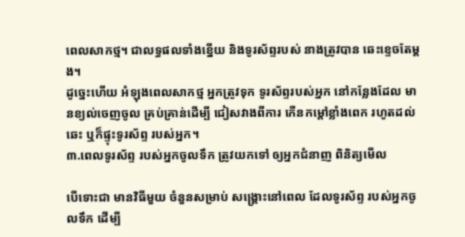ពេលសាកថ្ម។ ជាលទ្ធផលទាំងខ្នើយ និងទូរស័ព្ទរបស់ នាងត្រូវបាន ឆេះខ្ទេចតែម្តង។
ដូច្នេះហើយ អំឡុងពេលសាកថ្ម អ្នកត្រូវទុក ទូរស័ព្ទរបស់អ្នក នៅកន្លែងដែល មានខ្យល់ចេញចូល គ្រប់គ្រាន់ដើម្បី ជៀសវាងពីការ កើនកម្តៅខ្លាំងពេក រហូតដល់ឆេះ ឬក៏ផ្ទុះទូរស័ព្ទ របស់អ្នក។
៣.ពេលទូរស័ព្ទ របស់អ្នកចូលទឹក ត្រូវយកទៅ ឲ្យអ្នកជំនាញ ពិនិត្យមើល

បើទោះជា មានវិធីមួយ ចំនួនសម្រាប់ សង្រ្គោះនៅពេល ដែលទូរស័ព្ទ របស់អ្នកចូលទឹក ដើម្បី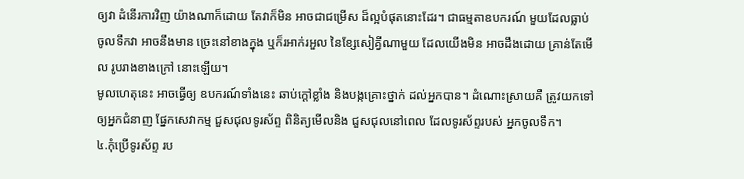ឲ្យវា ដំនើរការវិញ យ៉ាងណាក៏ដោយ តែវាក៏មិន អាចជាជម្រើស ដ៏ល្អបំផុតនោះដែរ។ ជាធម្មតាឧបករណ៍ មួយដែលធ្លាប់ ចូលទឹកវា អាចនឹងមាន ច្រេះនៅខាងក្នុង ឬក៏រអាក់រអួល នៃខ្សែសៀគ្វីណាមួយ ដែលយើងមិន អាចដឹងដោយ គ្រាន់តែមើល រូបរាងខាងក្រៅ នោះឡើយ។
មូលហេតុនេះ អាចធ្វើឲ្យ ឧបករណ៍ទាំងនេះ ឆាប់ក្តៅខ្លាំង និងបង្កគ្រោះថ្នាក់ ដល់អ្នកបាន។ ដំណោះស្រាយគឺ ត្រូវយកទៅ ឲ្យអ្នកជំនាញ ផ្នែកសេវាកម្ម ជួសជុលទូរស័ព្ទ ពិនិត្យមើលនិង ជួសជុលនៅពេល ដែលទូរស័ព្ទរបស់ អ្នកចូលទឹក។
៤.កុំប្រើទូរស័ព្ទ រប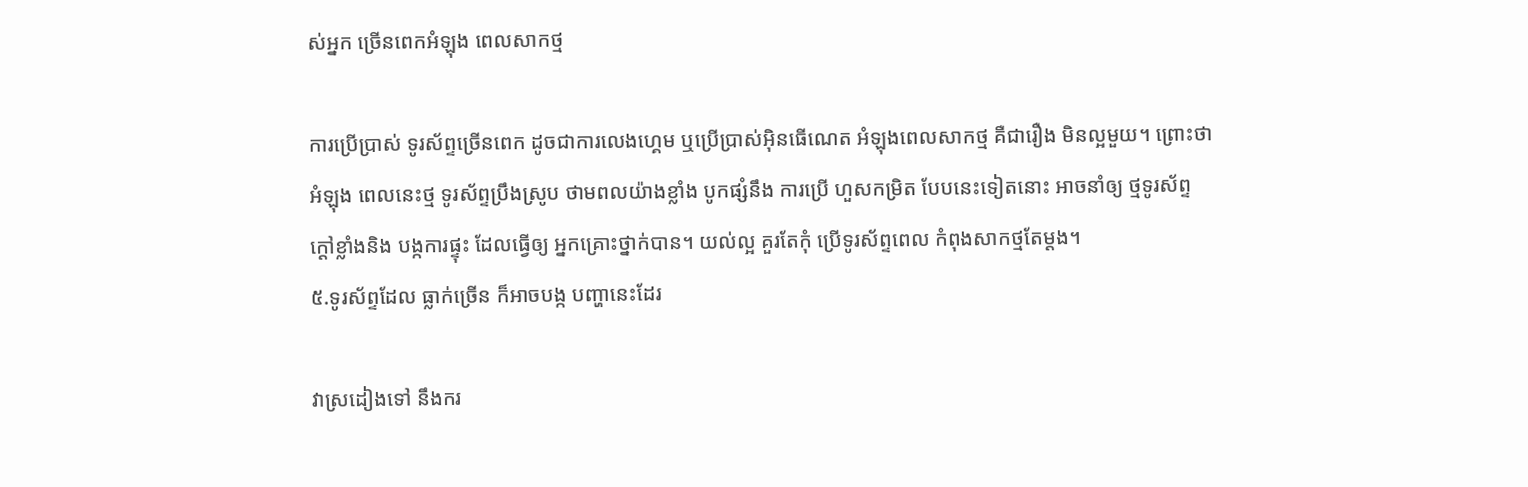ស់អ្នក ច្រើនពេកអំឡុង ពេលសាកថ្ម

ការប្រើប្រាស់ ទូរស័ព្ទច្រើនពេក ដូចជាការលេងហ្គេម ឬប្រើប្រាស់អ៊ិនធើណេត អំឡុងពេលសាកថ្ម គឺជារឿង មិនល្អមួយ។ ព្រោះថាអំឡុង ពេលនេះថ្ម ទូរស័ព្ទប្រឹងស្រូប ថាមពលយ៉ាងខ្លាំង បូកផ្សំនឹង ការប្រើ ហួសកម្រិត បែបនេះទៀតនោះ អាចនាំឲ្យ ថ្មទូរស័ព្ទ ក្តៅខ្លាំងនិង បង្កការផ្ទុះ ដែលធ្វើឲ្យ អ្នកគ្រោះថ្នាក់បាន។ យល់ល្អ គួរតែកុំ ប្រើទូរស័ព្ទពេល កំពុងសាកថ្មតែម្តង។
៥.ទូរស័ព្ទដែល ធ្លាក់ច្រើន ក៏អាចបង្ក បញ្ហានេះដែរ

វាស្រដៀងទៅ នឹងករ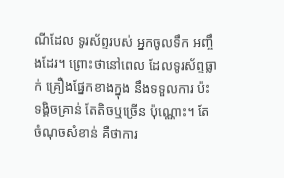ណីដែល ទូរស័ព្ទរបស់ អ្នកចូលទឹក អញ្ចឹងដែរ។ ព្រោះថានៅពេល ដែលទូរស័ព្ទធ្លាក់ គ្រឿងផ្នែកខាងក្នុង នឹងទទួលការ ប៉ះទង្គិចគ្រាន់ តែតិចឬច្រើន ប៉ុណ្ណោះ។ តែចំណុចសំខាន់ គឺថាការ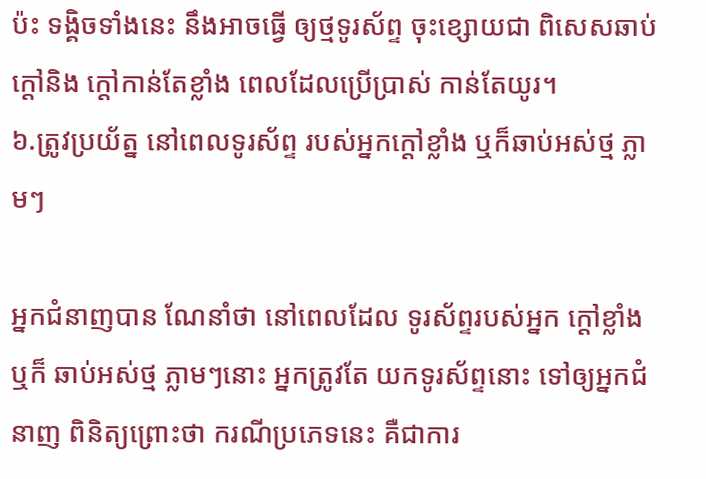ប៉ះ ទង្គិចទាំងនេះ នឹងអាចធ្វើ ឲ្យថ្មទូរស័ព្ទ ចុះខ្សោយជា ពិសេសឆាប់ក្តៅនិង ក្តៅកាន់តែខ្លាំង ពេលដែលប្រើប្រាស់ កាន់តែយូរ។
៦.ត្រូវប្រយ័ត្ន នៅពេលទូរស័ព្ទ របស់អ្នកក្តៅខ្លាំង ឬក៏ឆាប់អស់ថ្ម ភ្លាមៗ

អ្នកជំនាញបាន ណែនាំថា នៅពេលដែល ទូរស័ព្ទរបស់អ្នក ក្តៅខ្លាំងឬក៏ ឆាប់អស់ថ្ម ភ្លាមៗនោះ អ្នកត្រូវតែ យកទូរស័ព្ទនោះ ទៅឲ្យអ្នកជំនាញ ពិនិត្យព្រោះថា ករណីប្រភេទនេះ គឺជាការ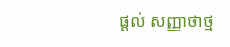ផ្តល់ សញ្ញាថាថ្ម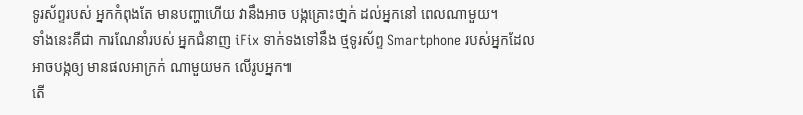ទូរស័ព្ទរបស់ អ្នកកំពុងតែ មានបញ្ហាហើយ វានឹងអាច បង្កគ្រោះថា្នក់ ដល់អ្នកនៅ ពេលណាមួយ។
ទាំងនេះគឺជា ការណែនាំរបស់ អ្នកជំនាញ iFix ទាក់ទងទៅនឹង ថ្មទូរស័ព្ទ Smartphone របស់អ្នកដែល អាចបង្កឲ្យ មានផលអាក្រក់ ណាមួយមក លើរូបអ្នក៕
តើ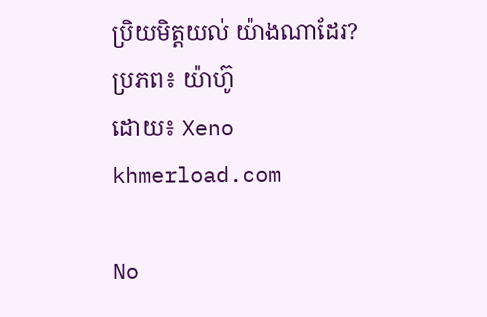ប្រិយមិត្តយល់ យ៉ាងណាដែរ?
ប្រភព៖ យ៉ាហ៊ូ
ដោយ៖ Xeno
khmerload.com

No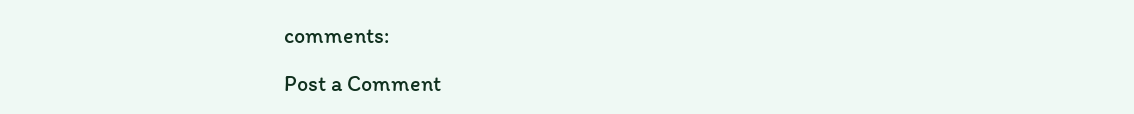comments:

Post a Comment